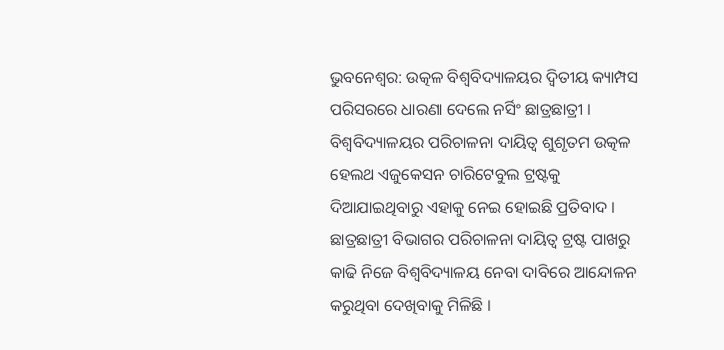ଭୁବନେଶ୍ବର: ଉତ୍କଳ ବିଶ୍ବବିଦ୍ୟାଳୟର ଦ୍ବିତୀୟ କ୍ୟାମ୍ପସ ପରିସରରେ ଧାରଣା ଦେଲେ ନର୍ସିଂ ଛାତ୍ରଛାତ୍ରୀ । ବିଶ୍ବବିଦ୍ୟାଳୟର ପରିଚାଳନା ଦାୟିତ୍ବ ଶୁଶୃତମ ଉତ୍କଳ ହେଲଥ ଏଜୁକେସନ ଚାରିଟେବୁଲ ଟ୍ରଷ୍ଟକୁ ଦିଆଯାଇଥିବାରୁ ଏହାକୁ ନେଇ ହୋଇଛି ପ୍ରତିବାଦ । ଛାତ୍ରଛାତ୍ରୀ ବିଭାଗର ପରିଚାଳନା ଦାୟିତ୍ଵ ଟ୍ରଷ୍ଟ ପାଖରୁ କାଢି ନିଜେ ବିଶ୍ଵବିଦ୍ୟାଳୟ ନେବା ଦାବିରେ ଆନ୍ଦୋଳନ କରୁଥିବା ଦେଖିବାକୁ ମିଳିଛି ।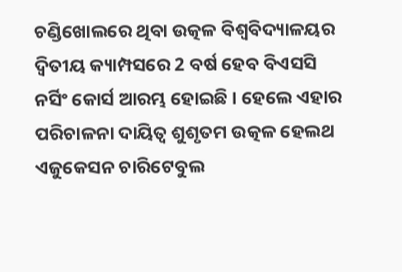ଚଣ୍ଡିଖୋଲରେ ଥିବା ଉତ୍କଳ ବିଶ୍ଵବିଦ୍ୟାଳୟର ଦ୍ବିତୀୟ କ୍ୟାମ୍ପସରେ 2 ବର୍ଷ ହେବ ବିଏସସି ନର୍ସିଂ କୋର୍ସ ଆରମ୍ଭ ହୋଇଛି । ହେଲେ ଏହାର ପରିଚାଳନା ଦାୟିତ୍ବ ଶୁଶୃତମ ଉତ୍କଳ ହେଲଥ ଏଜୁକେସନ ଚାରିଟେବୁଲ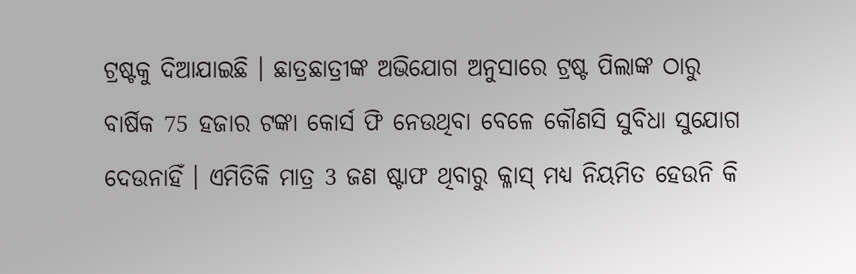ଟ୍ରଷ୍ଟକୁ ଦିଆଯାଇଛି । ଛାତ୍ରଛାତ୍ରୀଙ୍କ ଅଭିଯୋଗ ଅନୁସାରେ ଟ୍ରଷ୍ଟ ପିଲାଙ୍କ ଠାରୁ ବାର୍ଷିକ 75 ହଜାର ଟଙ୍କା କୋର୍ସ ଫି ନେଉଥିବା ବେଳେ କୌଣସି ସୁବିଧା ସୁଯୋଗ ଦେଉନାହିଁ । ଏମିତିକି ମାତ୍ର 3 ଜଣ ଷ୍ଟାଫ ଥିବାରୁ କ୍ଳାସ୍ ମଧ୍ୟ ନିୟମିତ ହେଉନି କି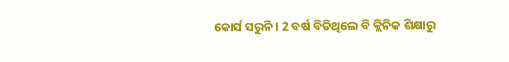କୋର୍ସ ସରୁନି । 2 ବର୍ଷ ବିତିଥିଲେ ବି କ୍ଲିନିକ ଶିକ୍ଷାରୁ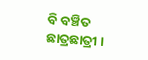ବି ବଞ୍ଚିତ ଛାତ୍ରଛାତ୍ରୀ ।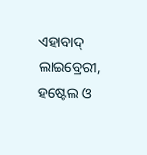ଏହାବାଦ୍ ଲାଇବ୍ରେରୀ, ହଷ୍ଟେଲ ଓ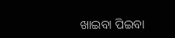ଖାଇବା ପିଇବା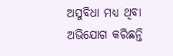ଅସୁବିଧା ମଧ୍ୟ ଥିବା ଅଭିଯୋଗ କରିଛନ୍ତି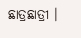ଛାତ୍ରଛାତ୍ରୀ ।